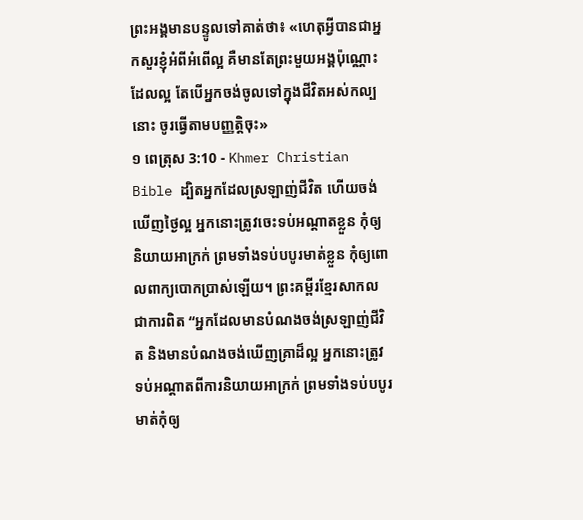ព្រះអង្គមានបន្ទូលទៅគាត់ថា៖ «ហេតុអ្វីបានជាអ្នកសួរខ្ញុំអំពីអំពើល្អ គឺមានតែព្រះមួយអង្គប៉ុណ្ណោះដែលល្អ តែបើអ្នកចង់ចូលទៅក្នុងជីវិតអស់កល្បនោះ ចូរធ្វើតាមបញ្ញត្ដិចុះ»
១ ពេត្រុស 3:10 - Khmer Christian Bible ដ្បិតអ្នកដែលស្រឡាញ់ជីវិត ហើយចង់ឃើញថ្ងៃល្អ អ្នកនោះត្រូវចេះទប់អណ្ដាតខ្លួន កុំឲ្យនិយាយអាក្រក់ ព្រមទាំងទប់បបូរមាត់ខ្លួន កុំឲ្យពោលពាក្យបោកប្រាស់ឡើយ។ ព្រះគម្ពីរខ្មែរសាកល ជាការពិត “អ្នកដែលមានបំណងចង់ស្រឡាញ់ជីវិត និងមានបំណងចង់ឃើញគ្រាដ៏ល្អ អ្នកនោះត្រូវទប់អណ្ដាតពីការនិយាយអាក្រក់ ព្រមទាំងទប់បបូរមាត់កុំឲ្យ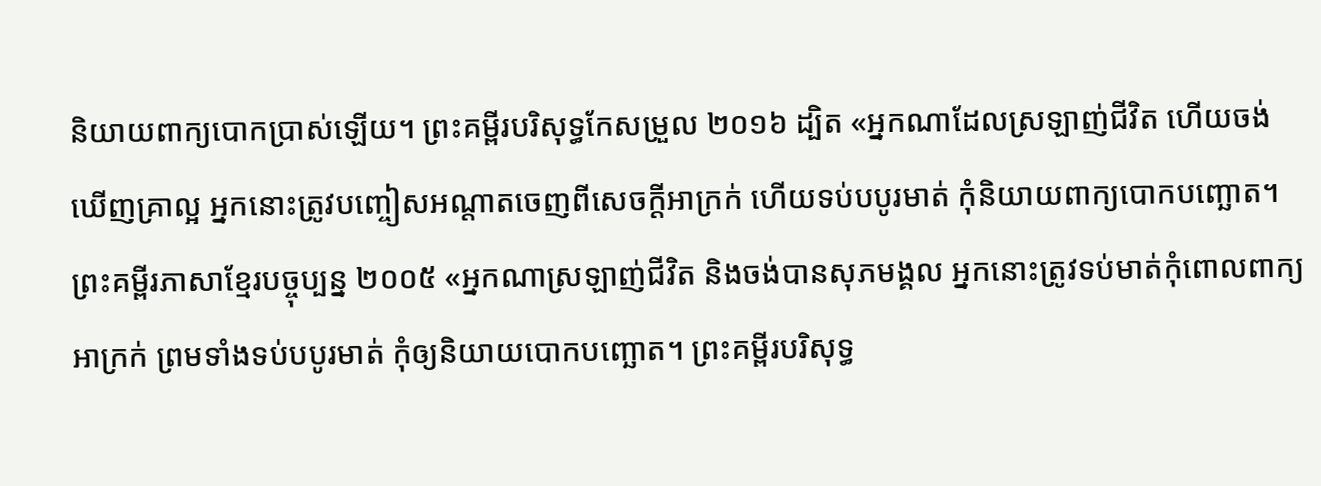និយាយពាក្យបោកប្រាស់ឡើយ។ ព្រះគម្ពីរបរិសុទ្ធកែសម្រួល ២០១៦ ដ្បិត «អ្នកណាដែលស្រឡាញ់ជីវិត ហើយចង់ឃើញគ្រាល្អ អ្នកនោះត្រូវបញ្ចៀសអណ្តាតចេញពីសេចក្តីអាក្រក់ ហើយទប់បបូរមាត់ កុំនិយាយពាក្យបោកបញ្ឆោត។ ព្រះគម្ពីរភាសាខ្មែរបច្ចុប្បន្ន ២០០៥ «អ្នកណាស្រឡាញ់ជីវិត និងចង់បានសុភមង្គល អ្នកនោះត្រូវទប់មាត់កុំពោលពាក្យអាក្រក់ ព្រមទាំងទប់បបូរមាត់ កុំឲ្យនិយាយបោកបញ្ឆោត។ ព្រះគម្ពីរបរិសុទ្ធ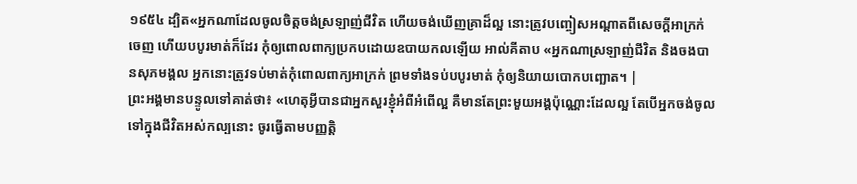១៩៥៤ ដ្បិត«អ្នកណាដែលចូលចិត្តចង់ស្រឡាញ់ជីវិត ហើយចង់ឃើញគ្រាដ៏ល្អ នោះត្រូវបញ្ចៀសអណ្តាតពីសេចក្ដីអាក្រក់ចេញ ហើយបបូរមាត់ក៏ដែរ កុំឲ្យពោលពាក្យប្រកបដោយឧបាយកលឡើយ អាល់គីតាប «អ្នកណាស្រឡាញ់ជីវិត និងចងបានសុភមង្គល អ្នកនោះត្រូវទប់មាត់កុំពោលពាក្យអាក្រក់ ព្រមទាំងទប់បបូរមាត់ កុំឲ្យនិយាយបោកបញ្ឆោត។ |
ព្រះអង្គមានបន្ទូលទៅគាត់ថា៖ «ហេតុអ្វីបានជាអ្នកសួរខ្ញុំអំពីអំពើល្អ គឺមានតែព្រះមួយអង្គប៉ុណ្ណោះដែលល្អ តែបើអ្នកចង់ចូលទៅក្នុងជីវិតអស់កល្បនោះ ចូរធ្វើតាមបញ្ញត្ដិ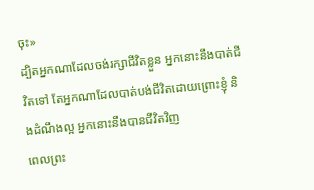ចុះ»
ដ្បិតអ្នកណាដែលចង់រក្សាជីវិតខ្លួន អ្នកនោះនឹងបាត់ជីវិតទៅ តែអ្នកណាដែលបាត់បង់ជីវិតដោយព្រោះខ្ញុំ និងដំណឹងល្អ អ្នកនោះនឹងបានជីវិតវិញ
ពេលព្រះ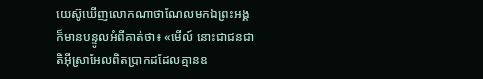យេស៊ូឃើញលោកណាថាណែលមកឯព្រះអង្គ ក៏មានបន្ទូលអំពីគាត់ថា៖ «មើល៍ នោះជាជនជាតិអ៊ីស្រាអែលពិតប្រាកដដែលគ្មានឧ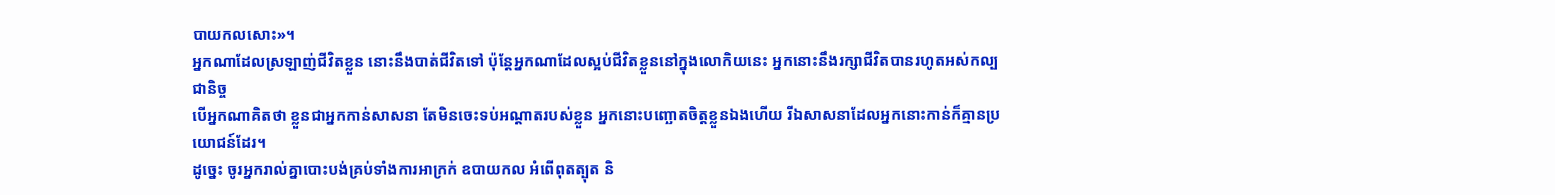បាយកលសោះ»។
អ្នកណាដែលស្រឡាញ់ជីវិតខ្លួន នោះនឹងបាត់ជីវិតទៅ ប៉ុន្ដែអ្នកណាដែលស្អប់ជីវិតខ្លួននៅក្នុងលោកិយនេះ អ្នកនោះនឹងរក្សាជីវិតបានរហូតអស់កល្បជានិច្ច
បើអ្នកណាគិតថា ខ្លួនជាអ្នកកាន់សាសនា តែមិនចេះទប់អណ្ដាតរបស់ខ្លួន អ្នកនោះបញ្ឆោតចិត្តខ្លួនឯងហើយ រីឯសាសនាដែលអ្នកនោះកាន់ក៏គ្មានប្រយោជន៍ដែរ។
ដូច្នេះ ចូរអ្នករាល់គ្នាបោះបង់គ្រប់ទាំងការអាក្រក់ ឧបាយកល អំពើពុតត្បុត និ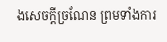ងសេចក្ដីច្រណែន ព្រមទាំងការ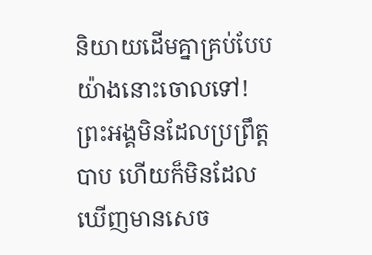និយាយដើមគ្នាគ្រប់បែបយ៉ាងនោះចោលទៅ!
ព្រះអង្គមិនដែលប្រព្រឹត្ដបាប ហើយក៏មិនដែលឃើញមានសេច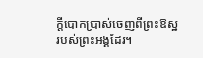ក្ដីបោកប្រាស់ចេញពីព្រះឱស្ឋរបស់ព្រះអង្គដែរ។